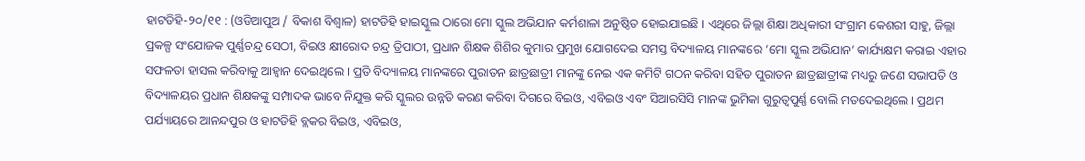ହାଟଡିହି-୨୦/୧୧ : (ଓଡିଆପୁଅ / ବିକାଶ ବିଶ୍ୱାଳ) ହାଟଡିହି ହାଇସ୍କୁଲ ଠାରୋ ମୋ ସ୍କୁଲ ଅଭିଯାନ କର୍ମଶାଳା ଅନୁଷ୍ଠିତ ହୋଇଯାଇଛି । ଏଥିରେ ଜିଲ୍ଲା ଶିକ୍ଷା ଅଧିକାରୀ ସଂଗ୍ରାମ କେଶରୀ ସାହୁ, ଜିଲ୍ଲା ପ୍ରକଳ୍ପ ସଂଯୋଜକ ପୁର୍ଣ୍ଣଚନ୍ଦ୍ର ସେଠୀ, ବିଇଓ କ୍ଷୀରୋଦ ଚନ୍ଦ୍ର ତ୍ରିପାଠୀ, ପ୍ରଧାନ ଶିକ୍ଷକ ଶିଶିର କୁମାର ପ୍ରମୁଖ ଯୋଗଦେଇ ସମସ୍ତ ବିଦ୍ୟାଳୟ ମାନଙ୍କରେ ‘ମୋ ସ୍କୁଲ ଅଭିଯାନ’ କାର୍ଯ୍ୟକ୍ଷମ କରାଇ ଏହାର ସଫଳତା ହାସଲ କରିବାକୁ ଆହ୍ୱାନ ଦେଇଥିଲେ । ପ୍ରତି ବିଦ୍ୟାଳୟ ମାନଙ୍କରେ ପୁରାତନ ଛାତ୍ରଛାତ୍ରୀ ମାନଙ୍କୁ ନେଇ ଏକ କମିଟି ଗଠନ କରିବା ସହିତ ପୁରାତନ ଛାତ୍ରଛାତ୍ରୀଙ୍କ ମଧ୍ୟରୁ ଜଣେ ସଭାପତି ଓ ବିଦ୍ୟାଳୟର ପ୍ରଧାନ ଶିକ୍ଷକଙ୍କୁ ସମ୍ପାଦକ ଭାବେ ନିଯୁକ୍ତ କରି ସ୍କୁଲର ଉନ୍ନତି କରଣ କରିବା ଦିଗରେ ବିଇଓ, ଏବିଇଓ ଏବଂ ସିଆରସିସି ମାନଙ୍କ ଭୁମିକା ଗୁରୁତ୍ୱପୁର୍ଣ୍ଣ ବୋଲି ମତଦେଇଥିଲେ । ପ୍ରଥମ ପର୍ଯ୍ୟାୟରେ ଆନନ୍ଦପୁର ଓ ହାଟଡିହି ବ୍ଲକର ବିଇଓ, ଏବିଇଓ,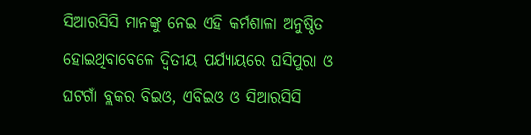ସିଆରସିସି ମାନଙ୍କୁ ନେଇ ଏହି କର୍ମଶାଳା ଅନୁଷ୍ଠିତ ହୋଇଥିବାବେଳେ ଦ୍ୱିତୀୟ ପର୍ଯ୍ୟାୟରେ ଘସିପୁରା ଓ ଘଟଗାଁ ବ୍ଲକର ବିଇଓ, ଏବିଇଓ ଓ ସିଆରସିସି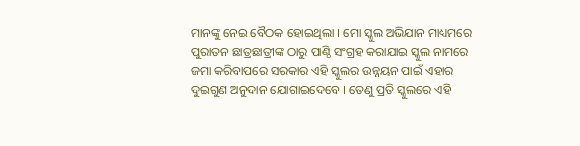ମାନଙ୍କୁ ନେଇ ବୈଠକ ହୋଇଥିଲା । ମୋ ସ୍କୁଲ ଅଭିଯାନ ମାଧ୍ୟମରେ ପୁରାତନ ଛାତ୍ରଛାତ୍ରୀଙ୍କ ଠାରୁ ପାଣ୍ଠି ସଂଗ୍ରହ କରାଯାଇ ସ୍କୁଲ ନାମରେ ଜମା କରିବାପରେ ସରକାର ଏହି ସ୍କୁଲର ଉନ୍ନୟନ ପାଇଁ ଏହାର ଦୁଇଗୁଣ ଅନୁଦାନ ଯୋଗାଇଦେବେ । ତେଣୁ ପ୍ରତି ସ୍କୁଲରେ ଏହି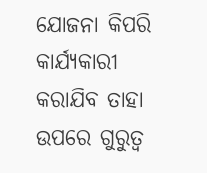ଯୋଜନା କିପରି କାର୍ଯ୍ୟକାରୀ କରାଯିବ ତାହା ଉପରେ ଗୁରୁତ୍ୱ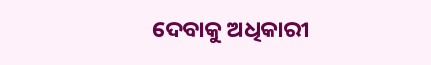ଦେବାକୁ ଅଧିକାରୀ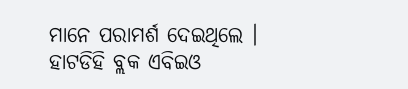ମାନେ ପରାମର୍ଶ ଦେଇଥିଲେ । ହାଟଡିହି ବ୍ଲକ ଏବିଇଓ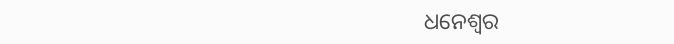ଧନେଶ୍ୱର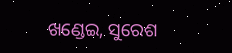ଖଣ୍ଡେଇ, ସୁରେଶ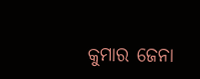କୁମାର ଜେନା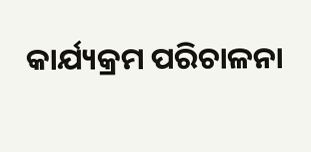କାର୍ଯ୍ୟକ୍ରମ ପରିଚାଳନା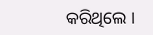କରିଥିଲେ ।